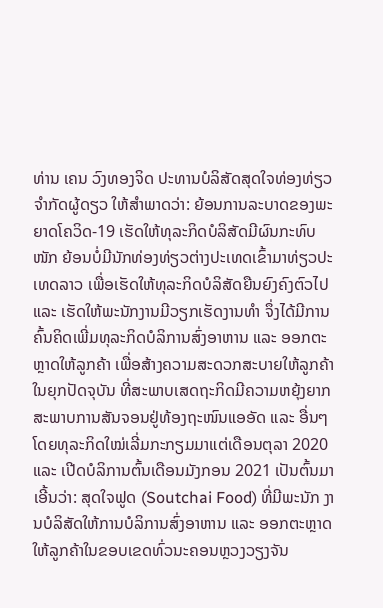ທ່ານ ເຄນ ວົງທອງຈິດ ປະທານບໍລິສັດສຸດໃຈທ່ອງທ່ຽວ ຈຳກັດຜູ້ດຽວ ໃຫ້ສຳພາດວ່າ: ຍ້ອນການລະບາດຂອງພະຍາດໂຄວິດ-19 ເຮັດໃຫ້ທຸລະກິດບໍລິສັດມີຜົນກະທົບໜັກ ຍ້ອນບໍ່ມີນັກທ່ອງທ່ຽວຕ່າງປະເທດເຂົ້າມາທ່ຽວປະເທດລາວ ເພື່ອເຮັດໃຫ້ທຸລະກິດບໍລິສັດຍືນຍົງຄົງຕົວໄປ ແລະ ເຮັດໃຫ້ພະນັກງານມີວຽກເຮັດງານທຳ ຈຶ່ງໄດ້ມີການຄົ້ນຄິດເພີ່ມທຸລະກິດບໍລິການສົ່ງອາຫານ ແລະ ອອກຕະຫຼາດໃຫ້ລູກຄ້າ ເພື່ອສ້າງຄວາມສະດວກສະບາຍໃຫ້ລູກຄ້າໃນຍຸກປັດຈຸບັນ ທີ່ສະພາບເສດຖະກິດມີຄວາມຫຍຸ້ງຍາກ ສະພາບການສັນຈອນຢູ່ທ້ອງຖະໜົນແອອັດ ແລະ ອື່ນໆ ໂດຍທຸລະກິດໃໝ່ເລີ່ມກະກຽມມາແຕ່ເດືອນຕຸລາ 2020 ແລະ ເປີດບໍລິການຕົ້ນເດືອນມັງກອນ 2021 ເປັນຕົ້ນມາ ເອີ້ນວ່າ: ສຸດໃຈຟູດ (Soutchai Food) ທີ່ມີພະນັກ ງານບໍລິສັດໃຫ້ການບໍລິການສົ່ງອາຫານ ແລະ ອອກຕະຫຼາດໃຫ້ລູກຄ້າໃນຂອບເຂດທົ່ວນະຄອນຫຼວງວຽງຈັນ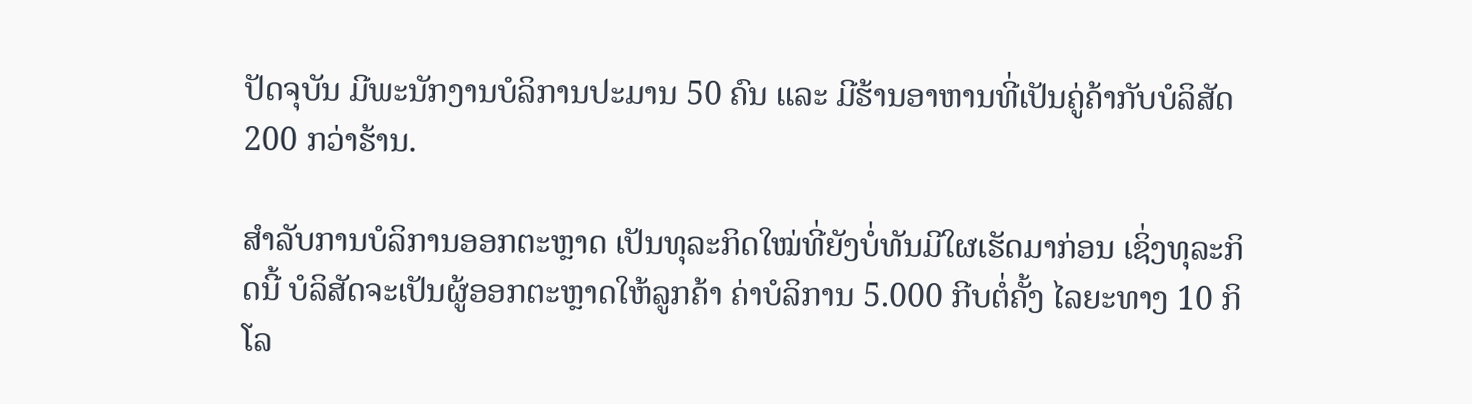ປັດຈຸບັນ ມີພະນັກງານບໍລິການປະມານ 50 ຄົນ ແລະ ມີຮ້ານອາຫານທີ່ເປັນຄູ່ຄ້າກັບບໍລິສັດ 200 ກວ່າຮ້ານ.

ສຳລັບການບໍລິການອອກຕະຫຼາດ ເປັນທຸລະກິດໃໝ່ທີ່ຍັງບໍ່ທັນມີໃຜເຮັດມາກ່ອນ ເຊິ່ງທຸລະກິດນີ້ ບໍລິສັດຈະເປັນຜູ້ອອກຕະຫຼາດໃຫ້ລູກຄ້າ ຄ່າບໍລິການ 5.000 ກີບຕໍ່ຄັ້ງ ໄລຍະທາງ 10 ກິໂລ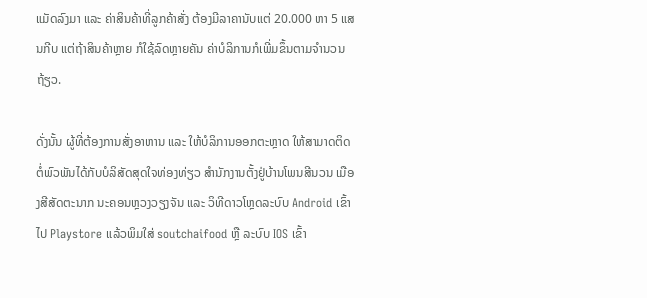ແມັດລົງມາ ແລະ ຄ່າສິນຄ້າທີ່ລູກຄ້າສັ່ງ ຕ້ອງມີລາຄານັບແຕ່ 20.000 ຫາ 5 ແສນກີບ ແຕ່ຖ້າສິນຄ້າຫຼາຍ ກໍໃຊ້ລົດຫຼາຍຄັນ ຄ່າບໍລິການກໍເພີ່ມຂຶ້ນຕາມຈຳນວນຖ້ຽວ.

ດັ່ງນັ້ນ ຜູ້ທີ່ຕ້ອງການສັ່ງອາຫານ ແລະ ໃຫ້ບໍລິການອອກຕະຫຼາດ ໃຫ້ສາມາດຕິດຕໍ່ພົວພັນໄດ້ກັບບໍລິສັດສຸດໃຈທ່ອງທ່ຽວ ສຳນັກງານຕັ້ງຢູ່ບ້ານໂພນສີນວນ ເມືອງສີສັດຕະນາກ ນະຄອນຫຼວງວຽງຈັນ ແລະ ວິທີດາວໂຫຼດລະບົບ Android ເຂົ້າໄປ Playstore ແລ້ວພິມໃສ່ soutchaifood ຫຼື ລະບົບ IOS ເຂົ້າ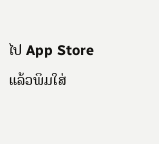ໄປ App Store ແລ້ວພິມໃສ່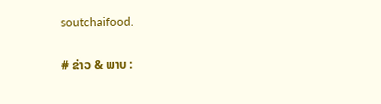soutchaifood.

# ຂ່າວ & ພາບ :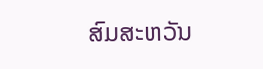ສົມສະຫວັນ